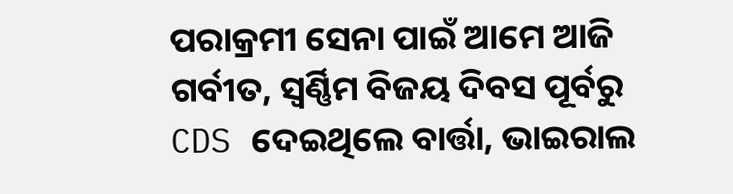ପରାକ୍ରମୀ ସେନା ପାଇଁ ଆମେ ଆଜି ଗର୍ବୀତ, ସ୍ୱର୍ଣ୍ଣିମ ବିଜୟ ଦିବସ ପୂର୍ବରୁ CDS ଦେଇଥିଲେ ବାର୍ତ୍ତା, ଭାଇରାଲ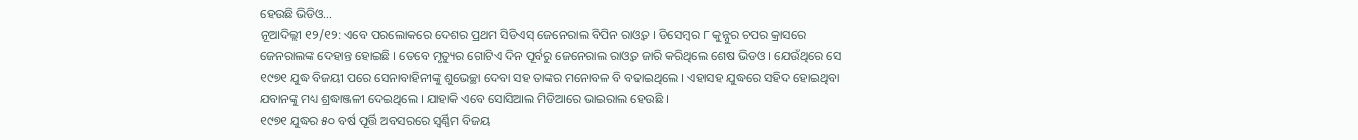ହେଉଛି ଭିଡିଓ…
ନୂଆଦିଲ୍ଲୀ ୧୨/୧୨: ଏବେ ପରଲୋକରେ ଦେଶର ପ୍ରଥମ ସିଡିଏସ୍ ଜେନେରାଲ ବିପିନ ରାଓ୍ବତ । ଡିସେମ୍ୱର ୮ କୁନ୍ନୁର ଚପର କ୍ରାସରେ ଜେନରାଲଙ୍କ ଦେହାନ୍ତ ହୋଇଛି । ତେବେ ମୃତ୍ୟୁର ଗୋଟିଏ ଦିନ ପୂର୍ବରୁ ଜେନେରାଲ ରାଓ୍ୱତ ଜାରି କରିଥିଲେ ଶେଷ ଭିଡଓ । ଯେଉଁଥିରେ ସେ ୧୯୭୧ ଯୁଦ୍ଧ ବିଜୟୀ ପରେ ସେନାବାହିନୀଙ୍କୁ ଶୁଭେଚ୍ଛା ଦେବା ସହ ତାଙ୍କର ମନୋବଳ ବି ବଢାଇଥିଲେ । ଏହାସହ ଯୁଦ୍ଧରେ ସହିଦ ହୋଇଥିବା ଯବାନଙ୍କୁ ମଧ୍ୟ ଶ୍ରଦ୍ଧାଞ୍ଜଳୀ ଦେଇଥିଲେ । ଯାହାକି ଏବେ ସୋସିଆଲ ମିଡିଆରେ ଭାଇରାଲ ହେଉଛି ।
୧୯୭୧ ଯୁଦ୍ଧର ୫୦ ବର୍ଷ ପୂର୍ତ୍ତି ଅବସରରେ ସ୍ୱର୍ଣ୍ଣିମ ବିଜୟ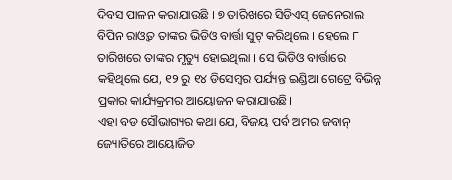ଦିବସ ପାଳନ କରାଯାଉଛି । ୭ ତାରିଖରେ ସିଡିଏସ୍ ଜେନେରାଲ ବିପିନ ରାଓ୍ୱତ ତାଙ୍କର ଭିଡିଓ ବାର୍ତ୍ତା ସୁଟ୍ କରିଥିଲେ । ହେଲେ ୮ ତାରିଖରେ ତାଙ୍କର ମୃତ୍ୟୁ ହୋଇଥିଲା । ସେ ଭିଡିଓ ବାର୍ତ୍ତାରେ କହିଥିଲେ ଯେ, ୧୨ ରୁ ୧୪ ଡିସେମ୍ବର ପର୍ଯ୍ୟନ୍ତ ଇଣ୍ଡିଆ ଗେଟ୍ରେ ବିଭିନ୍ନ ପ୍ରକାର କାର୍ଯ୍ୟକ୍ରମର ଆୟୋଜନ କରାଯାଉଛି।
ଏହା ବଡ ସୌଭାଗ୍ୟର କଥା ଯେ, ବିଜୟ ପର୍ବ ଅମର ଜବାନ୍ ଜ୍ୟୋତିରେ ଆୟୋଜିତ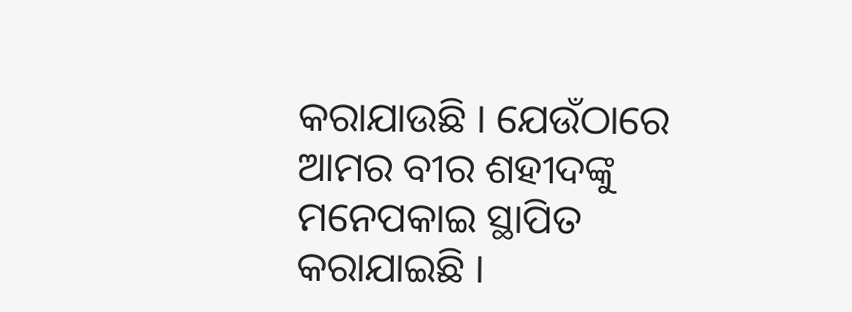କରାଯାଉଛି । ଯେଉଁଠାରେ ଆମର ବୀର ଶହୀଦଙ୍କୁ ମନେପକାଇ ସ୍ଥାପିତ କରାଯାଇଛି ।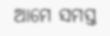ଆମେ ସମସ୍ତ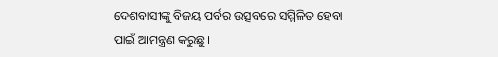ଦେଶବାସୀଙ୍କୁ ବିଜୟ ପର୍ବର ଉତ୍ସବରେ ସମ୍ମିଳିତ ହେବା ପାଇଁ ଆମନ୍ତ୍ରଣ କରୁଛୁ ।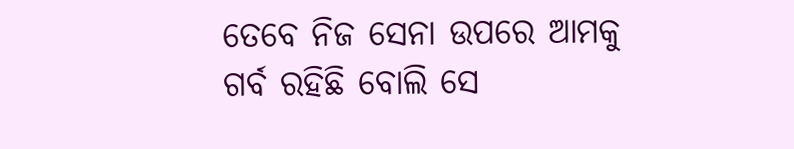ତେବେ ନିଜ ସେନା ଉପରେ ଆମକୁ ଗର୍ବ ରହିଛି ବୋଲି ସେ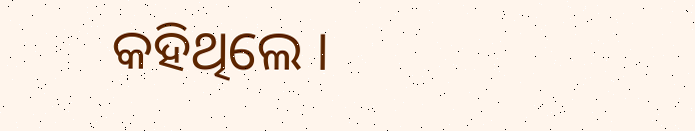କହିଥିଲେ ।